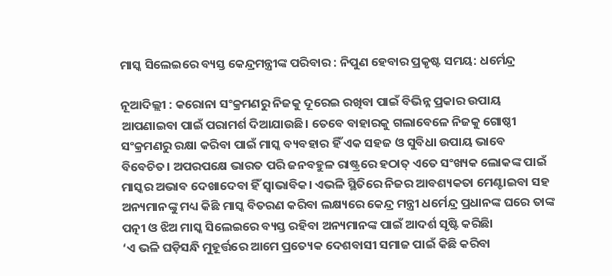ମାସ୍କ ସିଲେଇରେ ବ୍ୟସ୍ତ କେନ୍ଦ୍ରମନ୍ତ୍ରୀଙ୍କ ପରିବାର : ନିପୁଣ ହେବାର ପ୍ରକୃଷ୍ଟ ସମୟ: ଧର୍ମେନ୍ଦ୍ର

ନୂଆଦିଲ୍ଲୀ : କରୋନା ସଂକ୍ରମଣରୁ ନିଜକୁ ଦୂରେଇ ରଖିବା ପାଇଁ ବିଭିନ୍ନ ପ୍ରକାର ଉପାୟ ଆପଣାଇବା ପାଇଁ ପରାମର୍ଶ ଦିଆଯାଉଛି। ତେବେ ବାହାରକୁ ଗଲାବେଳେ ନିଜକୁ ଗୋଷ୍ଠୀ ସଂକ୍ରମଣରୁ ରକ୍ଷା କରିବା ପାଇଁ ମାସ୍କ ବ୍ୟବହାର ହିଁ ଏକ ସହଜ ଓ ସୁବିଧା ଉପାୟ ଭାବେ ବିବେଚିତ। ଅପରପକ୍ଷେ ଭାରତ ପରି ଜନବହୁଳ ରାଷ୍ଟ୍ରରେ ହଠାତ୍ ଏତେ ସଂଖ୍ୟକ ଲୋକଙ୍କ ପାଇଁ ମାସ୍କର ଅଭାବ ଦେଖାଦେବା ହିଁ ସ୍ବାଭାବିକ। ଏଭଳି ସ୍ଥିତିରେ ନିଜର ଆବଶ୍ୟକତା ମେଣ୍ଟାଇବା ସହ ଅନ୍ୟମାନଙ୍କୁ ମଧ୍ୟ କିଛି ମାସ୍କ ବିତରଣ କରିବା ଲକ୍ଷ୍ୟରେ କେନ୍ଦ୍ର ମନ୍ତ୍ରୀ ଧର୍ମେନ୍ଦ୍ର ପ୍ରଧାନଙ୍କ ଘରେ ତାଙ୍କ ପତ୍ନୀ ଓ ଝିଅ ମାସ୍କ ସିଲେଇରେ ବ୍ୟସ୍ତ ରହିବା ଅନ୍ୟମାନଙ୍କ ପାଇଁ ଆଦର୍ଶ ସୃଷ୍ଟି କରିଛିା
‘ଏ ଭଳି ଘଡ଼ିସନ୍ଧି ମୁହୂର୍ତ୍ତରେ ଆମେ ପ୍ରତ୍ୟେକ ଦେଶବାସୀ ସମାଜ ପାଇଁ କିଛି କରିବା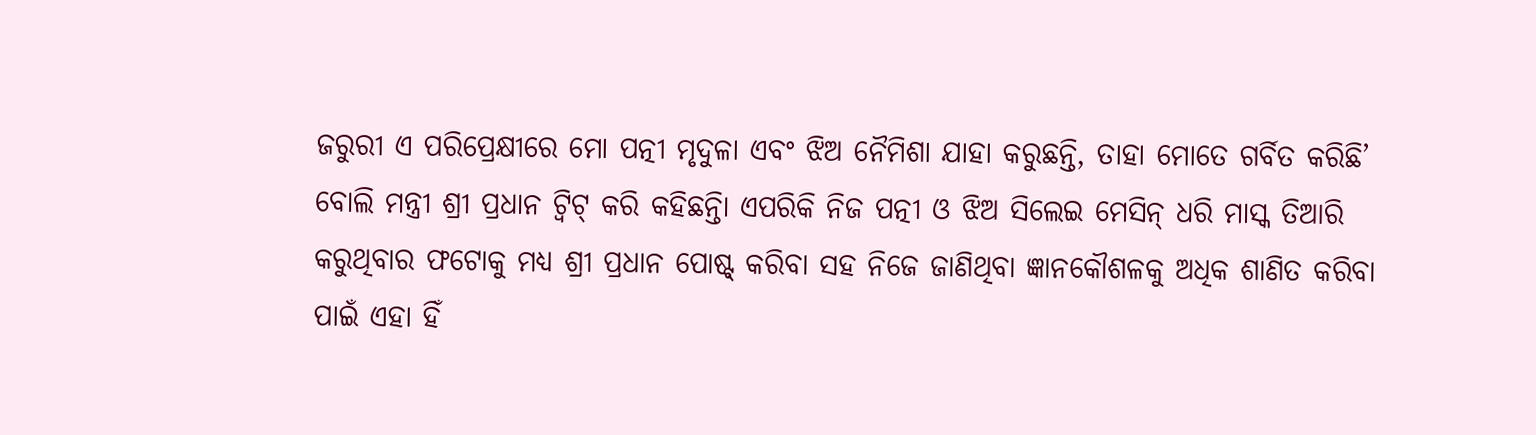ଜରୁରୀ ଏ ପରିପ୍ରେକ୍ଷୀରେ ମୋ ପତ୍ନୀ ମୃଦୁଳା ଏବଂ ଝିଅ ନୈମିଶା ଯାହା କରୁଛନ୍ତି, ତାହା ମୋତେ ଗର୍ବିତ କରିଛି’ ବୋଲି ମନ୍ତ୍ରୀ ଶ୍ରୀ ପ୍ରଧାନ ଟ୍ବିଟ୍ କରି କହିଛନ୍ତିା ଏପରିକି ନିଜ ପତ୍ନୀ ଓ ଝିଅ ସିଲେଇ ମେସିନ୍ ଧରି ମାସ୍କ ତିଆରି କରୁଥିବାର ଫଟୋକୁ ମଧ୍ୟ ଶ୍ରୀ ପ୍ରଧାନ ପୋଷ୍ଟ୍ କରିବା ସହ ନିଜେ ଜାଣିଥିବା ଜ୍ଞାନକୌଶଳକୁ ଅଧିକ ଶାଣିତ କରିବା ପାଇଁ ଏହା ହିଁ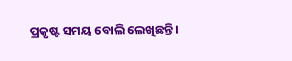ପ୍ରକୃଷ୍ଟ ସମୟ ବୋଲି ଲେଖିଛନ୍ତି।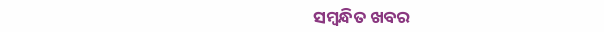ସମ୍ବନ୍ଧିତ ଖବର